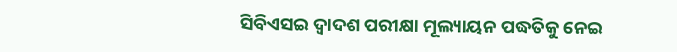ସିବିଏସଇ ଦ୍ୱାଦଶ ପରୀକ୍ଷା ମୂଲ୍ୟାୟନ ପଦ୍ଧତିକୁ ନେଇ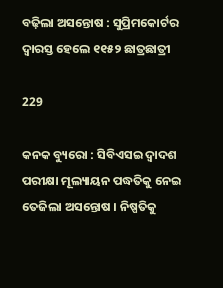ବଢ଼ିଲା ଅସନ୍ତୋଷ : ସୁପ୍ରିମକୋର୍ଟର ଦ୍ୱାରସ୍ତ ହେଲେ ୧୧୫୨ ଛାତ୍ରଛାତ୍ରୀ

229

କନକ ବ୍ୟୁରୋ : ସିବିଏସଇ ଦ୍ୱାଦଶ ପରୀକ୍ଷା ମୂଲ୍ୟାୟନ ପଦ୍ଧତିକୁ ନେଇ ତେଜିଲା ଅସନ୍ତୋଷ । ନିଷ୍ପତିକୁ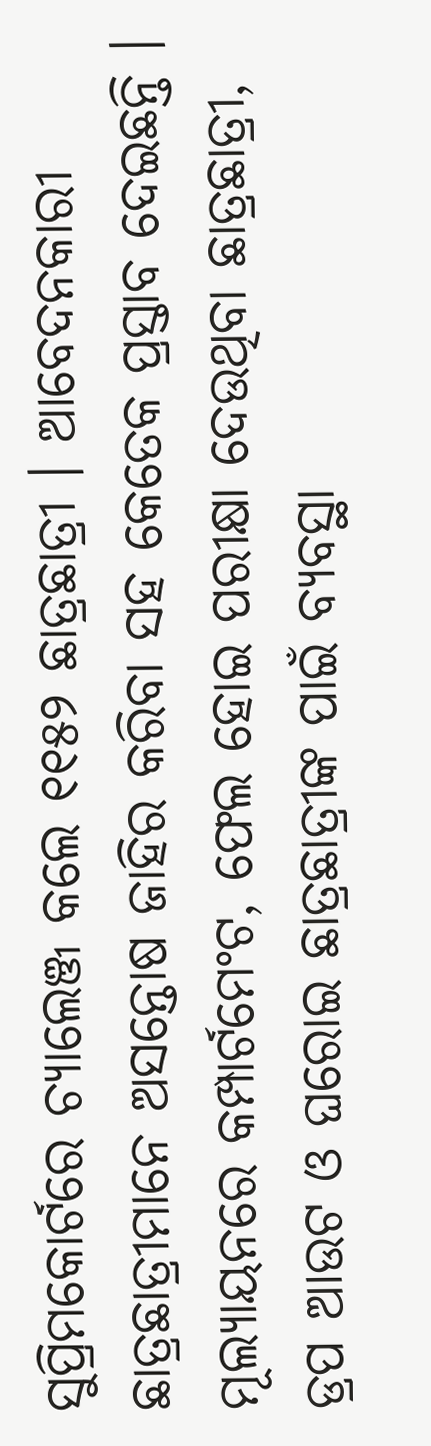ସୁପ୍ରିମକୋର୍ଟରେ ଚ୍ୟାଲେଞ୍ଜ କଲେ ୧୧୫୨ ଛାତ୍ରଛାତ୍ରୀ । ଆବେଦନକାରୀ ଛାତ୍ରଛାତ୍ରୀମାନେ ଅସନ୍ତୋଷ ଜାହିର କରିବା ସହ କେତେକ ପ୍ରସ୍ତାବ ଦେଇଛନ୍ତି । ମୂଲ୍ୟାୟନରେ କମ୍ପାର୍ଟମେଂଟ, ଫେଲ ହୋଇ ପରୀକ୍ଷା ଦେଉଥିବା ଛାତ୍ରଛାତ୍ରୀ, ଡ୍ରପ ଆଉଟ ଓ ଘରୋଇ ଛାତ୍ରଛାତ୍ରୀଙ୍କ ପାଇଁ ବ୍ୟବସ୍ଥା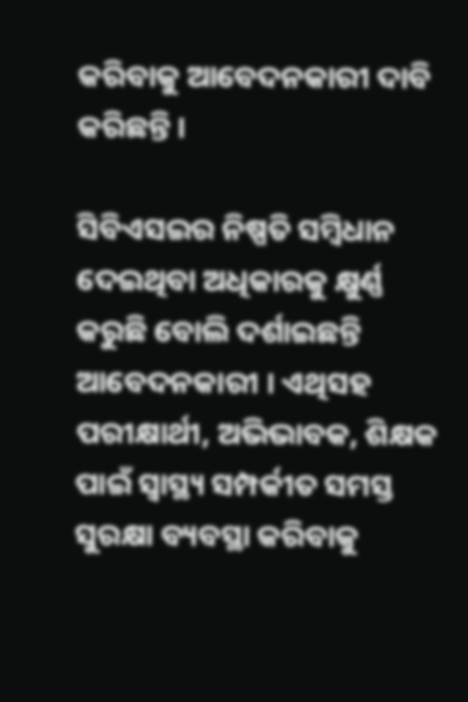କରିବାକୁ ଆବେଦନକାରୀ ଦାବି କରିଛନ୍ତି ।

ସିବିଏସଇର ନିଷ୍ପତି ସମ୍ବିଧାନ ଦେଇଥିବା ଅଧିକାରକୁ କ୍ଷୁର୍ଣ୍ଣ କରୁଛି ବୋଲି ଦର୍ଶାଇଛନ୍ତି ଆବେଦନକାରୀ । ଏଥିସହ ପରୀକ୍ଷାର୍ଥୀ, ଅଭିଭାବକ, ଶିକ୍ଷକ ପାଇଁ ସ୍ୱାସ୍ଥ୍ୟ ସମ୍ପର୍କୀତ ସମସ୍ତ ସୁରକ୍ଷା ବ୍ୟବସ୍ଥା କରିବାକୁ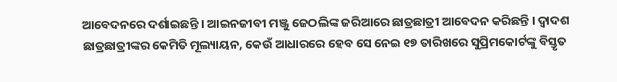ଆବେଦନରେ ଦର୍ଶାଇଛନ୍ତି । ଆଇନଜୀବୀ ମଞ୍ଜୁ ଜେଠଲିଙ୍କ ଜରିଆରେ ଛାତ୍ରଛାତ୍ରୀ ଆବେଦନ କରିଛନ୍ତି । ଦ୍ୱାଦଶ ଛାତ୍ରଛାତ୍ରୀଙ୍କର କେମିତି ମୂଲ୍ୟାୟନ, କେଉଁ ଆଧାରରେ ହେବ ସେ ନେଇ ୧୭ ତାରିଖରେ ସୁପ୍ରିମକୋର୍ଟଙ୍କୁ ବିସ୍ତୃତ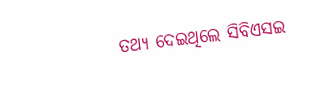ତଥ୍ୟ ଦେଇଥିଲେ ସିବିଏସଇ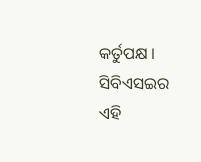କର୍ତୁପକ୍ଷ । ସିବିଏସଇର ଏହି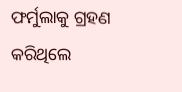ଫର୍ମୁଲାକୁ ଗ୍ରହଣ କରିଥିଲେ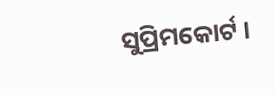ସୁପ୍ରିମକୋର୍ଟ ।